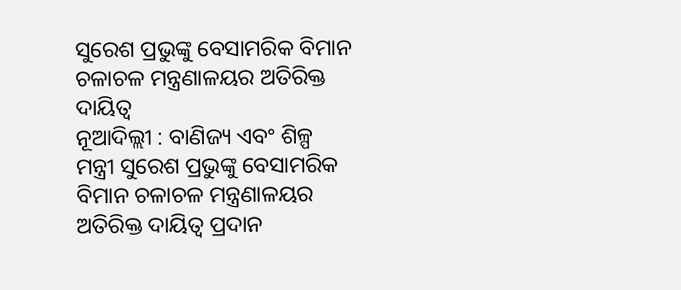ସୁରେଶ ପ୍ରଭୁଙ୍କୁ ବେସାମରିକ ବିମାନ ଚଳାଚଳ ମନ୍ତ୍ରଣାଳୟର ଅତିରିକ୍ତ ଦାୟିତ୍ୱ
ନୂଆଦିଲ୍ଲୀ : ବାଣିଜ୍ୟ ଏବଂ ଶିଳ୍ପ ମନ୍ତ୍ରୀ ସୁରେଶ ପ୍ରଭୁଙ୍କୁ ବେସାମରିକ ବିମାନ ଚଳାଚଳ ମନ୍ତ୍ରଣାଳୟର ଅତିରିକ୍ତ ଦାୟିତ୍ୱ ପ୍ରଦାନ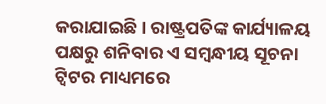କରାଯାଇଛି। ରାଷ୍ଟ୍ରପତିଙ୍କ କାର୍ଯ୍ୟାଳୟ ପକ୍ଷରୁ ଶନିବାର ଏ ସମ୍ବନ୍ଧୀୟ ସୂଚନା ଟ୍ୱିଟର ମାଧ୍ୟମରେ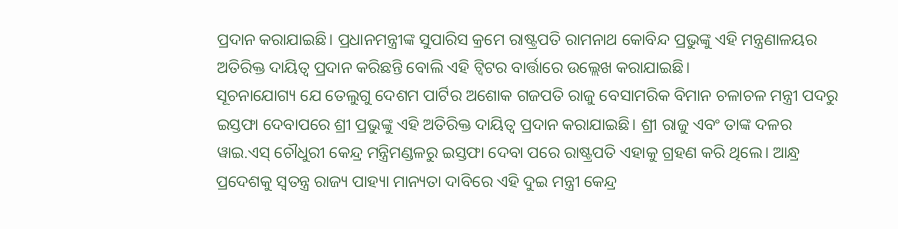ପ୍ରଦାନ କରାଯାଇଛି। ପ୍ରଧାନମନ୍ତ୍ରୀଙ୍କ ସୁପାରିସ କ୍ରମେ ରାଷ୍ଟ୍ରପତି ରାମନାଥ କୋବିନ୍ଦ ପ୍ରଭୁଙ୍କୁ ଏହି ମନ୍ତ୍ରଣାଳୟର ଅତିରିକ୍ତ ଦାୟିତ୍ୱ ପ୍ରଦାନ କରିଛନ୍ତି ବୋଲି ଏହି ଟ୍ୱିଟର ବାର୍ତ୍ତାରେ ଉଲ୍ଲେଖ କରାଯାଇଛି।
ସୂଚନାଯୋଗ୍ୟ ଯେ ତେଲୁଗୁ ଦେଶମ ପାର୍ଟିର ଅଶୋକ ଗଜପତି ରାଜୁ ବେସାମରିକ ବିମାନ ଚଳାଚଳ ମନ୍ତ୍ରୀ ପଦରୁ ଇସ୍ତଫା ଦେବାପରେ ଶ୍ରୀ ପ୍ରଭୁଙ୍କୁ ଏହି ଅତିରିକ୍ତ ଦାୟିତ୍ୱ ପ୍ରଦାନ କରାଯାଇଛି। ଶ୍ରୀ ରାଜୁ ଏବଂ ତାଙ୍କ ଦଳର ୱାଇ.ଏସ୍ ଚୌଧୁରୀ କେନ୍ଦ୍ର ମନ୍ତ୍ରିମଣ୍ଡଳରୁ ଇସ୍ତଫା ଦେବା ପରେ ରାଷ୍ଟ୍ରପତି ଏହାକୁ ଗ୍ରହଣ କରି ଥିଲେ। ଆନ୍ଧ୍ର ପ୍ରଦେଶକୁ ସ୍ୱତନ୍ତ୍ର ରାଜ୍ୟ ପାହ୍ୟା ମାନ୍ୟତା ଦାବିରେ ଏହି ଦୁଇ ମନ୍ତ୍ରୀ କେନ୍ଦ୍ର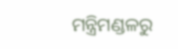ମନ୍ତ୍ରିମଣ୍ଡଳରୁ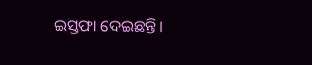ଇସ୍ତଫା ଦେଇଛନ୍ତି।